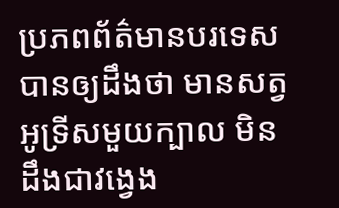ប្រភពព័ត៌មានបរទេស បានឲ្យដឹងថា មានសត្វ អូទ្រីសមួយក្បាល មិនដឹងជាវង្វេង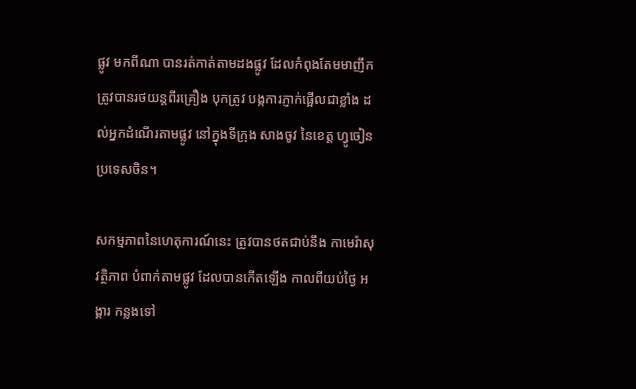ផ្លូវ មកពីណា បានរត់កាត់តាមដងផ្លូវ ដែលកំពុងតែមមាញឹក ត្រូវបានរថយន្តពីរគ្រឿង បុកត្រូវ បង្កការភ្ញាក់ផ្អើលជាខ្លាំង ដល់អ្នកដំណើរតាមផ្លូវ នៅក្នុងទីក្រុង សាងចូវ នៃខេត្ត ហ្វូចៀន ប្រទេសចិន។

សកម្មភាពនៃហេតុការណ៍នេះ ត្រូវបានថតជាប់នឹង កាមេរ៉ាសុវត្ថិភាព បំពាក់តាមផ្លូវ ដែលបានកើតឡើង កាលពីយប់ថ្ងៃ អង្គារ កន្លងទៅ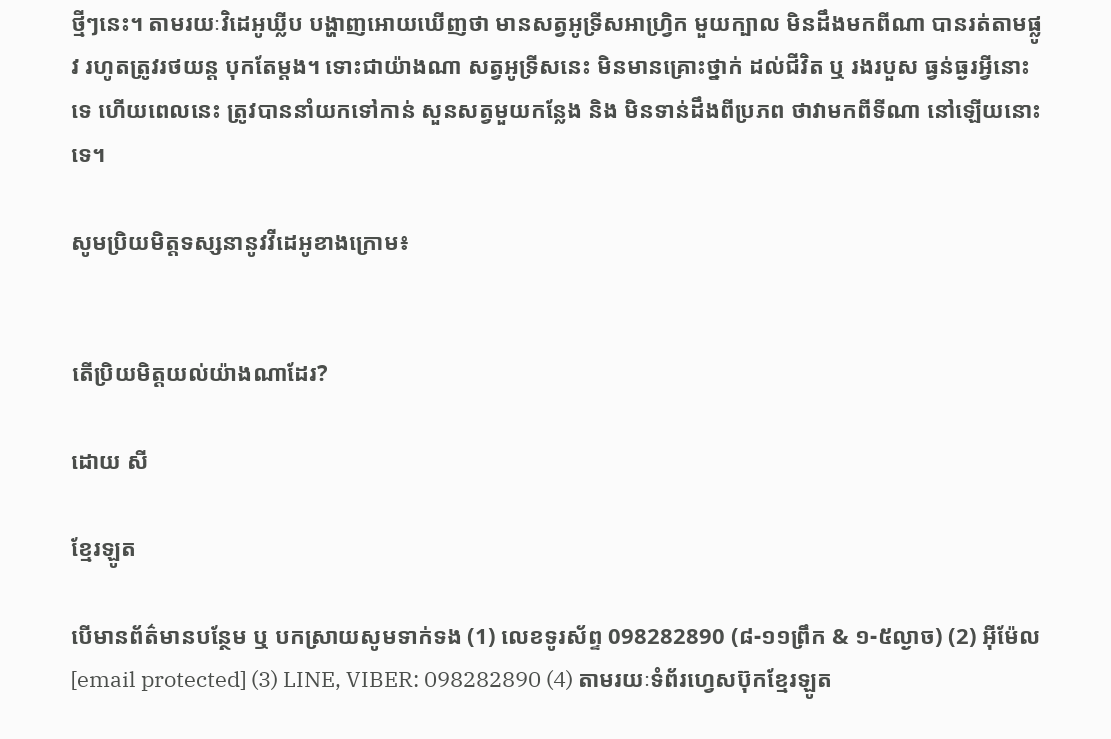ថ្មីៗនេះ។ តាមរយៈវិដេអូឃ្លីប បង្ហាញអោយឃើញថា មានសត្វអូទ្រីសអាហ្វ្រិក មួយក្បាល មិនដឹងមកពីណា បានរត់តាមផ្លូវ រហូតត្រូវរថយន្ត បុកតែម្តង។ ទោះជាយ៉ាងណា សត្វអូទ្រីសនេះ មិនមានគ្រោះថ្នាក់ ដល់ជីវិត ឬ រងរបួស ធ្វន់ធ្ងរអ្វីនោះទេ ហើយពេលនេះ ត្រូវបាននាំយកទៅកាន់ សួនសត្វមួយកន្លែង និង មិនទាន់ដឹងពីប្រភព ថាវាមកពីទីណា នៅឡើយនោះទេ។

សូមប្រិយមិត្តទស្សនានូវវីដេអូខាងក្រោម៖


តើប្រិយមិត្តយល់យ៉ាងណាដែរ?

ដោយ សី

ខ្មែរឡូត

បើមានព័ត៌មានបន្ថែម ឬ បកស្រាយសូមទាក់ទង (1) លេខទូរស័ព្ទ 098282890 (៨-១១ព្រឹក & ១-៥ល្ងាច) (2) អ៊ីម៉ែល [email protected] (3) LINE, VIBER: 098282890 (4) តាមរយៈទំព័រហ្វេសប៊ុកខ្មែរឡូត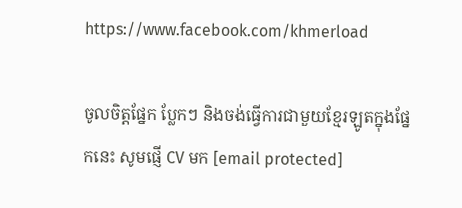https://www.facebook.com/khmerload

ចូលចិត្តផ្នែក ប្លែកៗ និងចង់ធ្វើការជាមួយខ្មែរឡូតក្នុងផ្នែកនេះ សូមផ្ញើ CV មក [email protected]